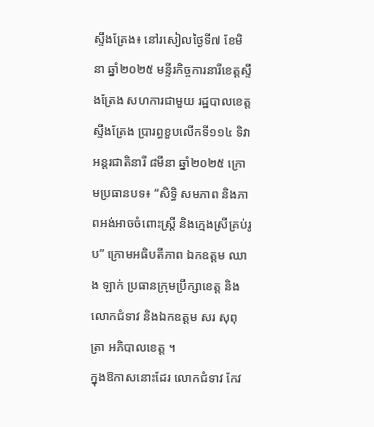ស្ទឹងត្រែង៖ នៅរសៀលថ្ងៃទី៧ ខែមិនា ឆ្នាំ២០២៥ មន្ទីរកិច្ចការនារីខេត្តស្ទឹងត្រែង សហការជាមួយ រដ្ឋបាលខេត្តស្ទឹងត្រែង ប្រារព្ធខួបលើកទី១១៤ ទិវាអន្តរជាតិនារី ៨មីនា ឆ្នាំ២០២៥ ក្រោមប្រធានបទ៖ “សិទ្ធិ សមភាព និងភាពអង់អាចចំពោះស្ត្រី និងក្មេងស្រីគ្រប់រូប” ក្រោមអធិបតីភាព ឯកឧត្ដម ឈាង ឡាក់ ប្រធានក្រុមប្រឹក្សាខេត្ត និងលោកជំទាវ និងឯកឧត្តម សរ សុពុត្រា អភិបាលខេត្ត ។
ក្នុងឱកាសនោះដែរ លោកជំទាវ កែវ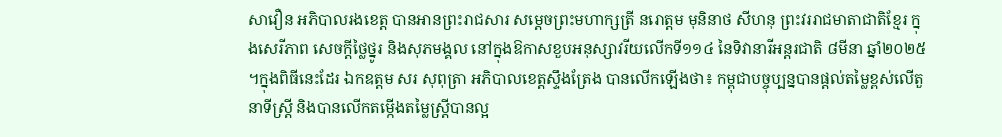សាវឿន អភិបាលរងខេត្ត បានអានព្រះរាជសារ សម្តេចព្រះមហាក្សត្រី នរោត្តម មុនិនាថ សីហនុ ព្រះវររាជមាតាជាតិខ្មែរ ក្នុងសេរីភាព សេចក្តីថ្លៃថ្នូរ និងសុភមង្គល នៅក្នុងឱកាសខួបអនុស្សាវរីយលើកទី១១៤ នៃទិវានារីអន្តរជាតិ ៨មីនា ឆ្នាំ២០២៥ ។ក្នុងពិធីនេះដែរ ឯកឧត្ដម សរ សុពុត្រា អភិបាលខេត្តស្ទឹងត្រែង បានលើកឡើងថា៖ កម្ពុជាបច្ចុប្បន្នបានផ្តល់តម្លៃខ្ពស់លើតួនាទីស្ត្រី និងបានលើកតម្កើងតម្លៃស្ត្រីបានល្អ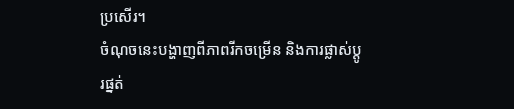ប្រសើរ។
ចំណុចនេះបង្ហាញពីភាពរីកចម្រើន និងការផ្លាស់ប្តូរផ្នត់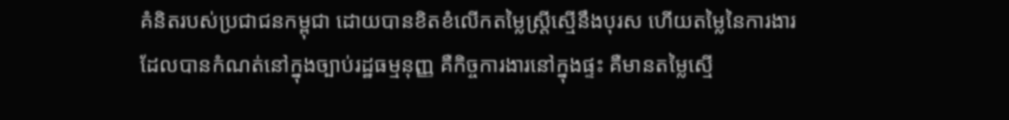គំនិតរបស់ប្រជាជនកម្ពុជា ដោយបានខិតខំលើកតម្លៃស្ត្រីស្មើនឹងបុរស ហើយតម្លៃនៃការងារដែលបានកំណត់នៅក្នុងច្បាប់រដ្ឋធម្មនុញ្ញ គឺកិច្ចការងារនៅក្នុងផ្ទះ គឺមានតម្លៃស្មើ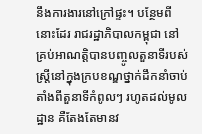នឹងការងារនៅក្រៅផ្ទះ។ បន្ថែមពីនោះដែរ រាជរដ្ឋាភិបាលកម្ពុជា នៅគ្រប់អាណត្តិបានបញ្ចូលតួនាទីរបស់ស្ត្រីនៅក្នុងក្របខណ្ឌថ្នាក់ដឹកនាំចាប់តាំងពីតួនាទីកំពូលៗ រហូតដល់មូលដ្ឋាន គឺតែងតែមានវ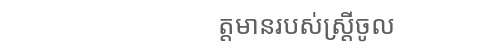ត្តមានរបស់ស្ត្រីចូល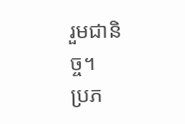រួមជានិច្ច។
ប្រភ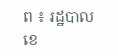ព ៖ រដ្ឋបាលខេ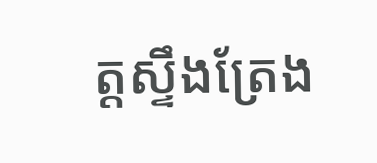ត្តស្ទឹងត្រែង